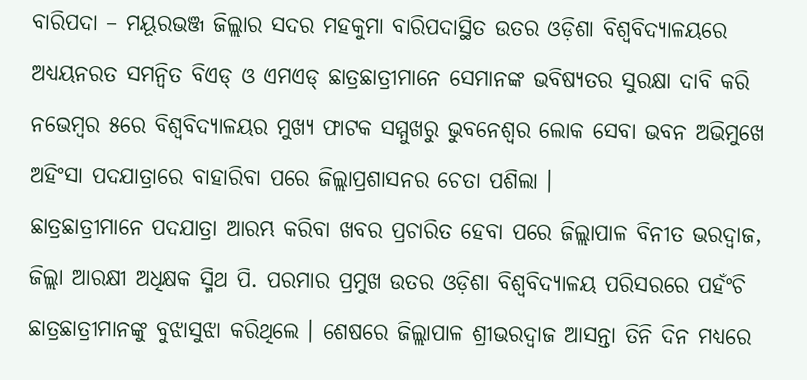ବାରିପଦା – ମୟୂରଭଞ୍ଜ ଜିଲ୍ଲାର ସଦର ମହକୁମା ବାରିପଦାସ୍ଥିତ ଉତର ଓଡ଼ିଶା ବିଶ୍ୱବିଦ୍ୟାଳୟରେ ଅଧ୍ୟୟନରତ ସମନ୍ୱିତ ବିଏଡ୍ ଓ ଏମଏଡ୍ ଛାତ୍ରଛାତ୍ରୀମାନେ ସେମାନଙ୍କ ଭବିଷ୍ୟତର ସୁରକ୍ଷା ଦାବି କରି ନଭେମ୍ବର ୫ରେ ବିଶ୍ୱବିଦ୍ୟାଳୟର ମୁଖ୍ୟ ଫାଟକ ସମ୍ମୁଖରୁ ଭୁବନେଶ୍ୱର ଲୋକ ସେବା ଭବନ ଅଭିମୁଖେ ଅହିଂସା ପଦଯାତ୍ରାରେ ବାହାରିବା ପରେ ଜିଲ୍ଲାପ୍ରଶାସନର ଚେତା ପଶିଲା ।
ଛାତ୍ରଛାତ୍ରୀମାନେ ପଦଯାତ୍ରା ଆରମ୍ଭ କରିବା ଖବର ପ୍ରଚାରିତ ହେବା ପରେ ଜିଲ୍ଲାପାଳ ବିନୀତ ଭରଦ୍ୱାଜ, ଜିଲ୍ଲା ଆରକ୍ଷୀ ଅଧିକ୍ଷକ ସ୍ମିଥ ପି. ପରମାର ପ୍ରମୁଖ ଉତର ଓଡ଼ିଶା ବିଶ୍ୱବିଦ୍ୟାଳୟ ପରିସରରେ ପହଁଂଚି ଛାତ୍ରଛାତ୍ରୀମାନଙ୍କୁ ବୁଝାସୁଝା କରିଥିଲେ । ଶେଷରେ ଜିଲ୍ଲାପାଳ ଶ୍ରୀଭରଦ୍ୱାଜ ଆସନ୍ତା ତିନି ଦିନ ମଧ୍ୟରେ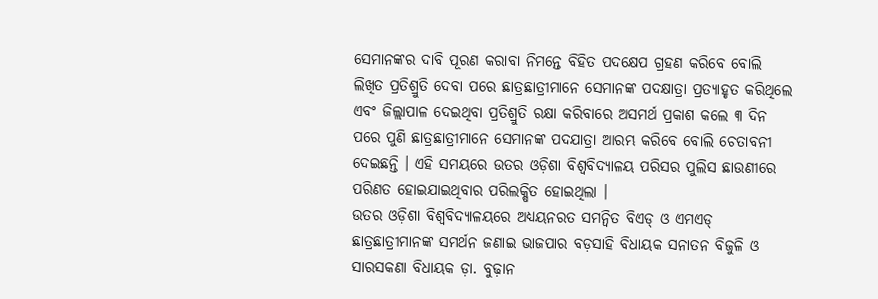ସେମାନଙ୍କର ଦାବି ପୂରଣ କରାବା ନିମନ୍ତେ ବିହିତ ପଦକ୍ଷେପ ଗ୍ରହଣ କରିବେ ବୋଲି ଲିଖିତ ପ୍ରତିଶ୍ରୁତି ଦେବା ପରେ ଛାତ୍ରଛାତ୍ରୀମାନେ ସେମାନଙ୍କ ପଦକ୍ଷାତ୍ରା ପ୍ରତ୍ୟାହୃତ କରିଥିଲେ ଏବଂ ଜିଲ୍ଲାପାଳ ଦେଇଥିବା ପ୍ରତିଶ୍ରୁତି ରକ୍ଷା କରିବାରେ ଅସମର୍ଥ ପ୍ରକାଶ କଲେ ୩ ଦିନ ପରେ ପୁଣି ଛାତ୍ରଛାତ୍ରୀମାନେ ସେମାନଙ୍କ ପଦଯାତ୍ରା ଆରମ୍ଭ କରିବେ ବୋଲି ଚେତାବନୀ ଦେଇଛନ୍ତି । ଏହି ସମୟରେ ଉତର ଓଡ଼ିଶା ବିଶ୍ୱବିଦ୍ୟାଳୟ ପରିସର ପୁଲିସ ଛାଉଣୀରେ ପରିଣତ ହୋଇଯାଇଥିବାର ପରିଲକ୍ଷିତ ହୋଇଥିଲା ।
ଉତର ଓଡ଼ିଶା ବିଶ୍ୱବିଦ୍ୟାଳୟରେ ଅଧ୍ୟୟନରତ ସମନ୍ୱିତ ବିଏଡ୍ ଓ ଏମଏଡ୍ ଛାତ୍ରଛାତ୍ରୀମାନଙ୍କ ସମର୍ଥନ ଜଣାଇ ଭାଜପାର ବଡ଼ସାହି ବିଧାୟକ ସନାତନ ବିଜୁଳି ଓ ସାରସକଣା ବିଧାୟକ ଡ଼ା. ବୁଢ଼ାନ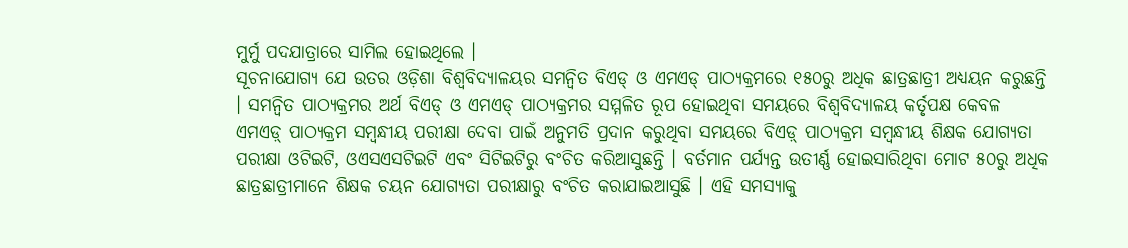ମୁର୍ମୁ ପଦଯାତ୍ରାରେ ସାମିଲ ହୋଇଥିଲେ ।
ସୂଚନାଯୋଗ୍ୟ ଯେ ଉତର ଓଡ଼ିଶା ବିଶ୍ୱବିଦ୍ୟାଳୟର ସମନ୍ୱିତ ବିଏଡ୍ ଓ ଏମଏଡ୍ ପାଠ୍ୟକ୍ରମରେ ୧୫୦ରୁ ଅଧିକ ଛାତ୍ରଛାତ୍ରୀ ଅଧ୍ୟୟନ କରୁଛନ୍ତି । ସମନ୍ୱିତ ପାଠ୍ୟକ୍ରମର ଅର୍ଥ ବିଏଡ୍ ଓ ଏମଏଡ୍ ପାଠ୍ୟକ୍ରମର ସମ୍ମଳିତ ରୂପ ହୋଇଥିବା ସମୟରେ ବିଶ୍ୱବିଦ୍ୟାଳୟ କର୍ତୃପକ୍ଷ କେବଳ ଏମଏଡ଼୍ ପାଠ୍ୟକ୍ରମ ସମ୍ବନ୍ଧୀୟ ପରୀକ୍ଷା ଦେବା ପାଇଁ ଅନୁମତି ପ୍ରଦାନ କରୁଥିବା ସମୟରେ ବିଏଡ଼୍ ପାଠ୍ୟକ୍ରମ ସମ୍ବନ୍ଧୀୟ ଶିକ୍ଷକ ଯୋଗ୍ୟତା ପରୀକ୍ଷା ଓଟିଇଟି, ଓଏସଏସଟିଇଟି ଏବଂ ସିଟିଇଟିରୁ ବଂଚିତ କରିଆସୁଛନ୍ତି । ବର୍ତମାନ ପର୍ଯ୍ୟନ୍ତ ଉତୀର୍ଣ୍ଣ ହୋଇସାରିଥିବା ମୋଟ ୫୦ରୁ ଅଧିକ ଛାତ୍ରଛାତ୍ରୀମାନେ ଶିକ୍ଷକ ଚୟନ ଯୋଗ୍ୟତା ପରୀକ୍ଷାରୁ ବଂଚିତ କରାଯାଇଆସୁଛି । ଏହି ସମସ୍ୟାକୁ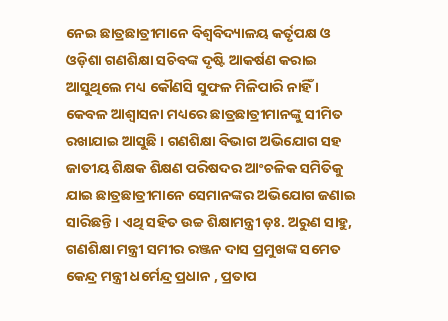ନେଇ ଛାତ୍ରଛାତ୍ରୀମାନେ ବିଶ୍ୱବିଦ୍ୟାଳୟ କର୍ତୃପକ୍ଷ ଓ ଓଡ଼ିଶା ଗଣଶିକ୍ଷା ସଚିବଙ୍କ ଦୃଷ୍ଟି ଆକର୍ଷଣ କରାଇ ଆସୁଥିଲେ ମଧ୍ୟ କୌଣସି ସୁଫଳ ମିଳିପାରି ନାହିଁ । କେବଳ ଆଶ୍ୱାସନା ମଧ୍ୟରେ ଛାତ୍ରଛାତ୍ରୀମାନଙ୍କୁ ସୀମିତ ରଖାଯାଇ ଆସୁଛି । ଗଣଶିକ୍ଷା ବିଭାଗ ଅଭିଯୋଗ ସହ ଜାତୀୟ ଶିକ୍ଷକ ଶିକ୍ଷଣ ପରିଷଦର ଆଂଚଳିକ ସମିତିକୁ ଯାଇ ଛାତ୍ରଛାତ୍ରୀମାନେ ସେମାନଙ୍କର ଅଭିଯୋଗ ଜଣାଇ ସାରିଛନ୍ତି । ଏଥି ସହିତ ଉଚ୍ଚ ଶିକ୍ଷାମନ୍ତ୍ରୀ ଡ଼ଃ. ଅରୁଣ ସାହୁ, ଗଣଶିକ୍ଷା ମନ୍ତ୍ରୀ ସମୀର ରଞ୍ଜନ ଦାସ ପ୍ରମୁଖଙ୍କ ସମେତ କେନ୍ଦ୍ର ମନ୍ତ୍ରୀ ଧର୍ମେନ୍ଦ୍ର ପ୍ରଧାନ , ପ୍ରତାପ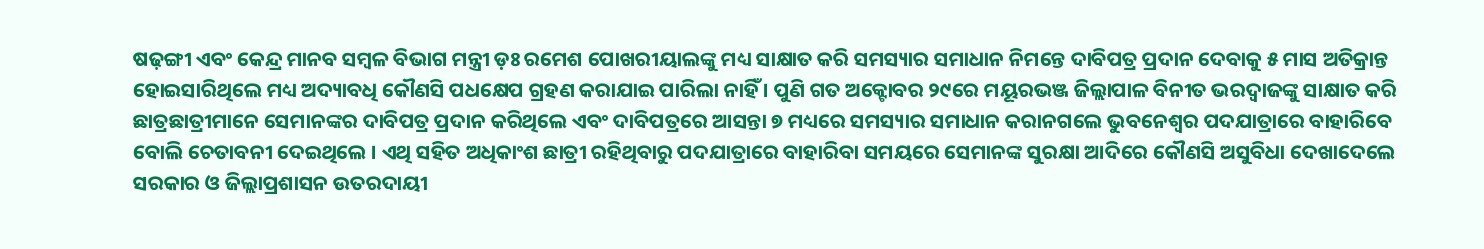ଷଢ଼ଙ୍ଗୀ ଏବଂ କେନ୍ଦ୍ର ମାନବ ସମ୍ବଳ ବିଭାଗ ମନ୍ତ୍ରୀ ଡ଼ଃ ରମେଶ ପୋଖରୀୟାଲଙ୍କୁ ମଧ୍ୟ ସାକ୍ଷାତ କରି ସମସ୍ୟାର ସମାଧାନ ନିମନ୍ତେ ଦାବିପତ୍ର ପ୍ରଦାନ ଦେବାକୁ ୫ ମାସ ଅତିକ୍ରାନ୍ତ ହୋଇସାରିଥିଲେ ମଧ୍ୟ ଅଦ୍ୟାବଧି କୌଣସି ପଧକ୍ଷେପ ଗ୍ରହଣ କରାଯାଇ ପାରିଲା ନାହିଁ । ପୁଣି ଗତ ଅକ୍ଟୋବର ୨୯ରେ ମୟୂରଭଞ୍ଜ ଜିଲ୍ଲାପାଳ ବିନୀତ ଭରଦ୍ୱାଜଙ୍କୁ ସାକ୍ଷାତ କରି ଛାତ୍ରଛାତ୍ରୀମାନେ ସେମାନଙ୍କର ଦାବିପତ୍ର ପ୍ରଦାନ କରିଥିଲେ ଏବଂ ଦାବିପତ୍ରରେ ଆସନ୍ତା ୭ ମଧ୍ୟରେ ସମସ୍ୟାର ସମାଧାନ କରାନଗଲେ ଭୁବନେଶ୍ୱର ପଦଯାତ୍ରାରେ ବାହାରିବେ ବୋଲି ଚେତାବନୀ ଦେଇଥିଲେ । ଏଥି ସହିତ ଅଧିକାଂଶ ଛାତ୍ରୀ ରହିଥିବାରୁ ପଦଯାତ୍ରାରେ ବାହାରିବା ସମୟରେ ସେମାନଙ୍କ ସୁରକ୍ଷା ଆଦିରେ କୌଣସି ଅସୁବିଧା ଦେଖାଦେଲେ ସରକାର ଓ ଜିଲ୍ଲାପ୍ରଶାସନ ଉତରଦାୟୀ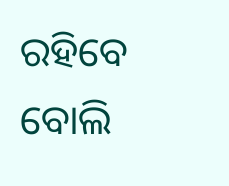ରହିବେ ବୋଲି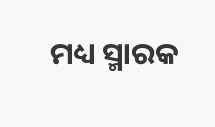ମଧ୍ୟ ସ୍ମାରକ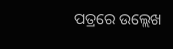ପତ୍ରରେ ଉଲ୍ଲେଖ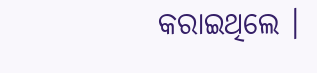କରାଇଥିଲେ ।